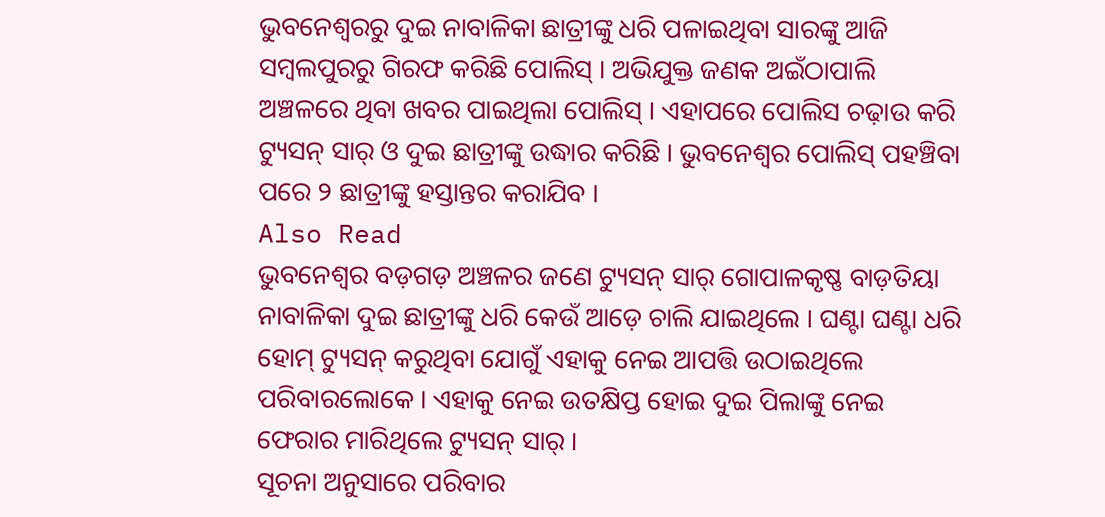ଭୁବନେଶ୍ୱରରୁ ଦୁଇ ନାବାଳିକା ଛାତ୍ରୀଙ୍କୁ ଧରି ପଳାଇଥିବା ସାରଙ୍କୁ ଆଜି ସମ୍ବଲପୁରରୁ ଗିରଫ କରିଛି ପୋଲିସ୍ । ଅଭିଯୁକ୍ତ ଜଣକ ଅଇଁଠାପାଲି ଅଞ୍ଚଳରେ ଥିବା ଖବର ପାଇଥିଲା ପୋଲିସ୍ । ଏହାପରେ ପୋଲିସ ଚଢ଼ାଉ କରି ଟ୍ୟୁସନ୍ ସାର୍ ଓ ଦୁଇ ଛାତ୍ରୀଙ୍କୁ ଉଦ୍ଧାର କରିଛି । ଭୁବନେଶ୍ୱର ପୋଲିସ୍ ପହଞ୍ଚିବା ପରେ ୨ ଛାତ୍ରୀଙ୍କୁ ହସ୍ତାନ୍ତର କରାଯିବ ।
Also Read
ଭୁବନେଶ୍ୱର ବଡ଼ଗଡ଼ ଅଞ୍ଚଳର ଜଣେ ଟ୍ୟୁସନ୍ ସାର୍ ଗୋପାଳକୃଷ୍ଣ ବାଡ଼ତିୟା ନାବାଳିକା ଦୁଇ ଛାତ୍ରୀଙ୍କୁ ଧରି କେଉଁ ଆଡ଼େ ଚାଲି ଯାଇଥିଲେ । ଘଣ୍ଟା ଘଣ୍ଟା ଧରି ହୋମ୍ ଟ୍ୟୁସନ୍ କରୁଥିବା ଯୋଗୁଁ ଏହାକୁ ନେଇ ଆପତ୍ତି ଉଠାଇଥିଲେ ପରିବାରଲୋକେ । ଏହାକୁ ନେଇ ଉତକ୍ଷିପ୍ତ ହୋଇ ଦୁଇ ପିଲାଙ୍କୁ ନେଇ ଫେରାର ମାରିଥିଲେ ଟ୍ୟୁସନ୍ ସାର୍ ।
ସୂଚନା ଅନୁସାରେ ପରିବାର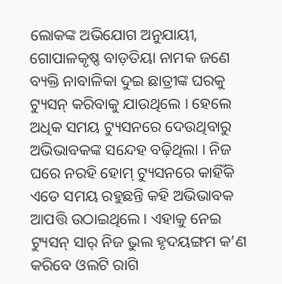ଲୋକଙ୍କ ଅଭିଯୋଗ ଅନୁଯାୟୀ, ଗୋପାଳକୃଷ୍ଣ ବାଡ଼ତିୟା ନାମକ ଜଣେ ବ୍ୟକ୍ତି ନାବାଳିକା ଦୁଇ ଛାତ୍ରୀଙ୍କ ଘରକୁ ଟ୍ୟୁସନ୍ କରିବାକୁ ଯାଉଥିଲେ । ହେଲେ ଅଧିକ ସମୟ ଟ୍ୟୁସନରେ ଦେଉଥିବାରୁ ଅଭିଭାବକଙ୍କ ସନ୍ଦେହ ବଢ଼ିଥିଲା । ନିଜ ଘରେ ନରହି ହୋମ୍ ଟ୍ୟୁସନରେ କାହିଁକି ଏତେ ସମୟ ରହୁଛନ୍ତି କହି ଅଭିଭାବକ ଆପତ୍ତି ଉଠାଇଥିଲେ । ଏହାକୁ ନେଇ ଟ୍ୟୁସନ୍ ସାର୍ ନିଜ ଭୁଲ ହୃଦୟଙ୍ଗମ କ’ଣ କରିବେ ଓଲଟି ରାଗି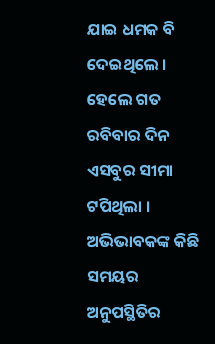ଯାଇ ଧମକ ବି ଦେଇଥିଲେ ।
ହେଲେ ଗତ ରବିବାର ଦିନ ଏସବୁର ସୀମା ଟପିଥିଲା । ଅଭିଭାବକଙ୍କ କିଛି ସମୟର ଅନୁପସ୍ଥିତିର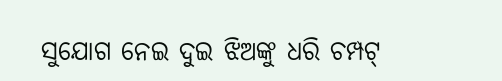ସୁଯୋଗ ନେଇ ଦୁଇ ଝିଅଙ୍କୁ ଧରି ଚମ୍ପଟ୍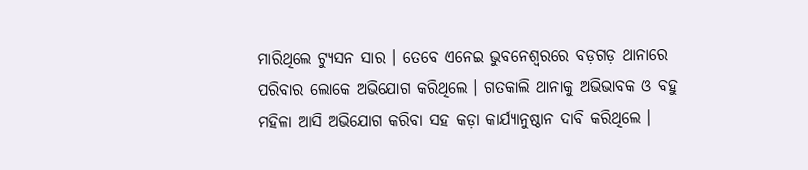ମାରିଥିଲେ ଟ୍ୟୁସନ ସାର । ତେବେ ଏନେଇ ଭୁବନେଶ୍ୱରରେ ବଡ଼ଗଡ଼ ଥାନାରେ ପରିବାର ଲୋକେ ଅଭିଯୋଗ କରିଥିଲେ । ଗତକାଲି ଥାନାକୁ ଅଭିଭାବକ ଓ ବହୁ ମହିଳା ଆସି ଅଭିଯୋଗ କରିବା ସହ କଡ଼ା କାର୍ଯ୍ୟାନୁଷ୍ଠାନ ଦାବି କରିଥିଲେ ।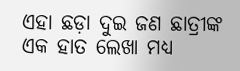ଏହା ଛଡ଼ା ଦୁଇ ଜଣ ଛାତ୍ରୀଙ୍କ ଏକ ହାତ ଲେଖା ମଧ୍ୟ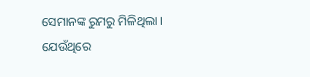ସେମାନଙ୍କ ରୁମରୁ ମିଳିଥିଲା । ଯେଉଁଥିରେ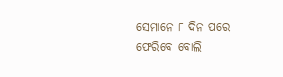ସେମାନେ ୮ ଦିନ ପରେ ଫେରିବେ ବୋଲି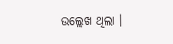ଉଲ୍ଲେଖ ଥିଲା ।